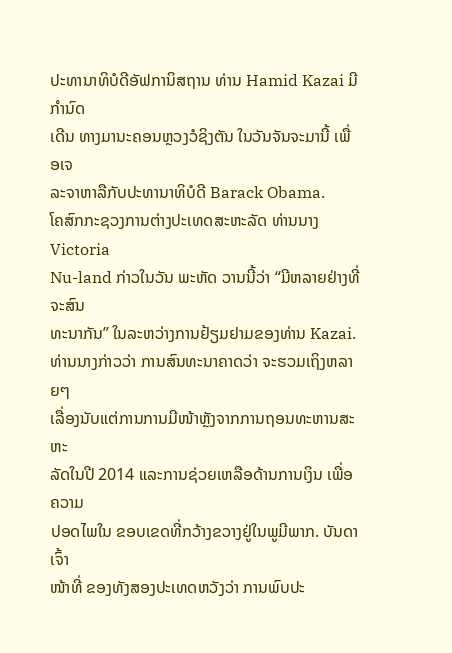ປະທານາທິບໍດີອັຟການິສຖານ ທ່ານ Hamid Kazai ມີກຳນົດ
ເດີນ ທາງມານະຄອນຫຼວງວໍຊິງຕັນ ໃນວັນຈັນຈະມານີ້ ເພື່ອເຈ
ລະຈາຫາລືກັບປະທານາທິບໍດີ Barack Obama.
ໂຄສົກກະຊວງການຕ່າງປະເທດສະຫະລັດ ທ່ານນາງ Victoria
Nu-land ກ່າວໃນວັນ ພະຫັດ ວານນີ້ວ່າ “ມີຫລາຍຢ່າງທີ່ຈະສົນ
ທະນາກັນ” ໃນລະຫວ່າງການຢ້ຽມຢາມຂອງທ່ານ Kazai.
ທ່ານນາງກ່າວວ່າ ການສົນທະນາຄາດວ່າ ຈະຮວມເຖິງຫລາຍໆ
ເລື່ອງນັບແຕ່ການການມີໜ້າຫຼັງຈາກການຖອນທະຫານສະຫະ
ລັດໃນປີ 2014 ແລະການຊ່ວຍເຫລືອດ້ານການເງິນ ເພື່ອຄວາມ
ປອດໄພໃນ ຂອບເຂດທີ່ກວ້າງຂວາງຢູ່ໃນພູມີພາກ. ບັນດາເຈົ້າ
ໜ້າທີ່ ຂອງທັງສອງປະເທດຫວັງວ່າ ການພົບປະ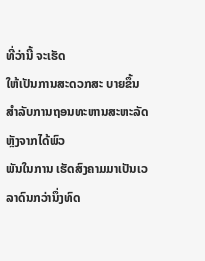ທີ່ວ່ານີ້ ຈະເຮັດ
ໃຫ້ເປັນການສະດວກສະ ບາຍຂຶ້ນສຳລັບການຖອນທະຫານສະຫະລັດຫຼັງຈາກໄດ້ພົວ
ພັນໃນການ ເຮັດສົງຄາມມາເປັນເວລາດົນກວ່ານຶ່ງທົດ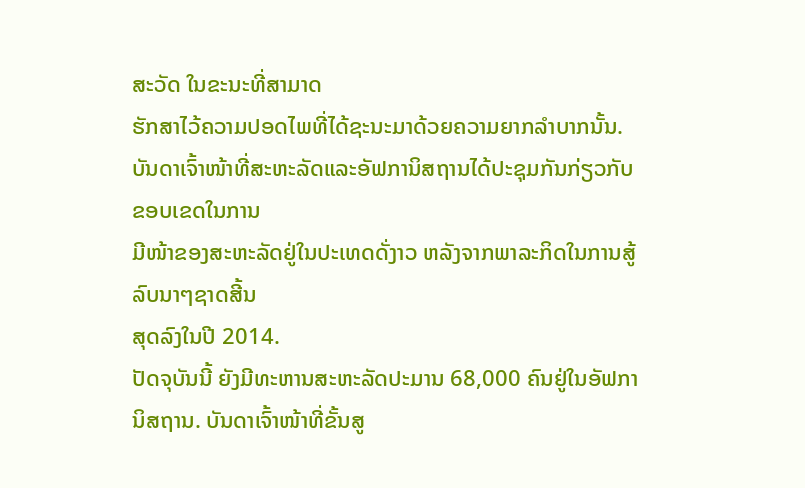ສະວັດ ໃນຂະນະທີ່ສາມາດ
ຮັກສາໄວ້ຄວາມປອດໄພທີ່ໄດ້ຊະນະມາດ້ວຍຄວາມຍາກລໍາບາກນັ້ນ.
ບັນດາເຈົ້າໜ້າທີ່ສະຫະລັດແລະອັຟການິສຖານໄດ້ປະຊຸມກັນກ່ຽວກັບຂອບເຂດໃນການ
ມີໜ້າຂອງສະຫະລັດຢູ່ໃນປະເທດດັ່ງາວ ຫລັງຈາກພາລະກິດໃນການສູ້ລົບນາໆຊາດສີ້ນ
ສຸດລົງໃນປີ 2014.
ປັດຈຸບັນນີ້ ຍັງມີທະຫານສະຫະລັດປະມານ 68,000 ຄົນຢູ່ໃນອັຟການິສຖານ. ບັນດາເຈົ້າໜ້າທີ່ຂັ້ນສູ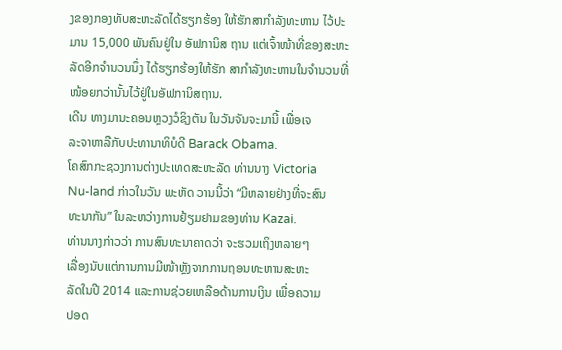ງຂອງກອງທັບສະຫະລັດໄດ້ຮຽກຮ້ອງ ໃຫ້ຮັກສາກໍາລັງທະຫານ ໄວ້ປະ
ມານ 15,000 ພັນຄົນຢູ່ໃນ ອັຟການິສ ຖານ ແຕ່ເຈົ້າໜ້າທີ່ຂອງສະຫະລັດອີກຈຳນວນນຶ່ງ ໄດ້ຮຽກຮ້ອງໃຫ້ຮັກ ສາກໍາລັງທະຫານໃນຈຳນວນທີ່ໜ້ອຍກວ່ານັ້ນໄວ້ຢູ່ໃນອັຟການິສຖານ.
ເດີນ ທາງມານະຄອນຫຼວງວໍຊິງຕັນ ໃນວັນຈັນຈະມານີ້ ເພື່ອເຈ
ລະຈາຫາລືກັບປະທານາທິບໍດີ Barack Obama.
ໂຄສົກກະຊວງການຕ່າງປະເທດສະຫະລັດ ທ່ານນາງ Victoria
Nu-land ກ່າວໃນວັນ ພະຫັດ ວານນີ້ວ່າ “ມີຫລາຍຢ່າງທີ່ຈະສົນ
ທະນາກັນ” ໃນລະຫວ່າງການຢ້ຽມຢາມຂອງທ່ານ Kazai.
ທ່ານນາງກ່າວວ່າ ການສົນທະນາຄາດວ່າ ຈະຮວມເຖິງຫລາຍໆ
ເລື່ອງນັບແຕ່ການການມີໜ້າຫຼັງຈາກການຖອນທະຫານສະຫະ
ລັດໃນປີ 2014 ແລະການຊ່ວຍເຫລືອດ້ານການເງິນ ເພື່ອຄວາມ
ປອດ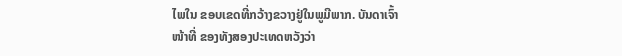ໄພໃນ ຂອບເຂດທີ່ກວ້າງຂວາງຢູ່ໃນພູມີພາກ. ບັນດາເຈົ້າ
ໜ້າທີ່ ຂອງທັງສອງປະເທດຫວັງວ່າ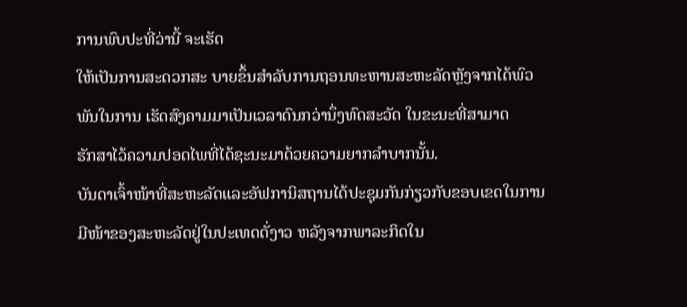ການພົບປະທີ່ວ່ານີ້ ຈະເຮັດ
ໃຫ້ເປັນການສະດວກສະ ບາຍຂຶ້ນສຳລັບການຖອນທະຫານສະຫະລັດຫຼັງຈາກໄດ້ພົວ
ພັນໃນການ ເຮັດສົງຄາມມາເປັນເວລາດົນກວ່ານຶ່ງທົດສະວັດ ໃນຂະນະທີ່ສາມາດ
ຮັກສາໄວ້ຄວາມປອດໄພທີ່ໄດ້ຊະນະມາດ້ວຍຄວາມຍາກລໍາບາກນັ້ນ.
ບັນດາເຈົ້າໜ້າທີ່ສະຫະລັດແລະອັຟການິສຖານໄດ້ປະຊຸມກັນກ່ຽວກັບຂອບເຂດໃນການ
ມີໜ້າຂອງສະຫະລັດຢູ່ໃນປະເທດດັ່ງາວ ຫລັງຈາກພາລະກິດໃນ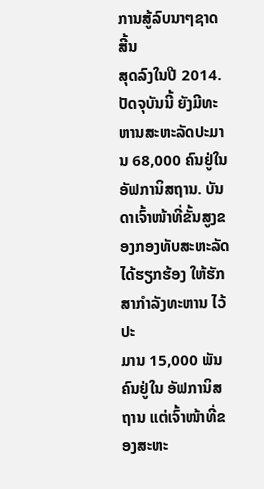ການສູ້ລົບນາໆຊາດສີ້ນ
ສຸດລົງໃນປີ 2014.
ປັດຈຸບັນນີ້ ຍັງມີທະຫານສະຫະລັດປະມານ 68,000 ຄົນຢູ່ໃນອັຟການິສຖານ. ບັນດາເຈົ້າໜ້າທີ່ຂັ້ນສູງຂອງກອງທັບສະຫະລັດໄດ້ຮຽກຮ້ອງ ໃຫ້ຮັກສາກໍາລັງທະຫານ ໄວ້ປະ
ມານ 15,000 ພັນຄົນຢູ່ໃນ ອັຟການິສ ຖານ ແຕ່ເຈົ້າໜ້າທີ່ຂອງສະຫະ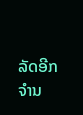ລັດອີກຈຳນ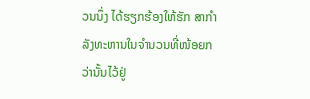ວນນຶ່ງ ໄດ້ຮຽກຮ້ອງໃຫ້ຮັກ ສາກໍາລັງທະຫານໃນຈຳນວນທີ່ໜ້ອຍກວ່ານັ້ນໄວ້ຢູ່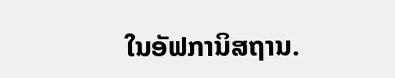ໃນອັຟການິສຖານ.